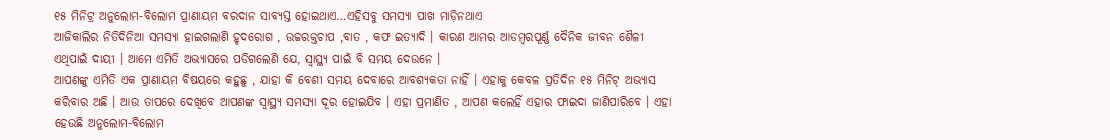୧୫ ମିନିଟ୍ର ଅନୁଲୋମ-ବିଲୋମ ପ୍ରାଣାୟମ ବରଦାନ ସାବ୍ୟସ୍ତ ହୋଇଥାଏ…ଏହିସବୁ ସମସ୍ୟା ପାଖ ମାଡ଼ିନଥାଏ
ଆଜିକାଲିର ନିତିଦିନିଆ ସମସ୍ୟା ହାଇଗଲାଣି ହୃଦରୋଗ , ଉଚ୍ଚରକ୍ତଚାପ ,ବାତ , କଫ ଇତ୍ୟାଦି । କାରଣ ଆମର ଆଡମ୍ୱରପୂର୍ଣ୍ଣ ଦୈନିକ ଜୀବନ ଶୈଳୀ ଏଥିପାଇଁ ଦାୟୀ । ଆମେ ଏମିତି ଅଭ୍ୟାସରେ ପଡିଗଲେଣି ଯେ, ସ୍ୱାସ୍ଥ୍ୟ ପାଇଁ ବି ସମୟ ଦେଉନେ ।
ଆପଣଙ୍କୁ ଏମିତି ଏକ ପ୍ରାଣାୟମ ବିଷୟରେ କହୁଛୁ , ଯାହା କି ବେଶୀ ସମୟ ଦେବାରେ ଆବଶ୍ୟକତା ନାହିଁ । ଏହାକୁ କେବଳ ପ୍ରତିଦିନ ୧୫ ମିନିଟ୍ ଅଭ୍ୟାସ କରିବାର ଅଛି । ଆଉ ତାପରେ ଦେଖିବେ ଆପଣଙ୍କ ସ୍ୱାସ୍ଥ୍ୟ ସମସ୍ୟା ଦୂର ହୋଇଯିବ । ଏହା ପ୍ରମାଣିତ , ଆପଣ କଲେହିଁ ଏହାର ଫାଇଦା ଜାଣିପାରିବେ । ଏହା ହେଉଛି ଅନୁଲୋମ-ବିଲୋମ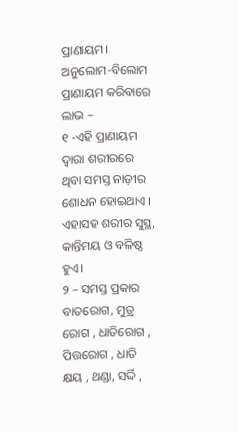ପ୍ରାଣାୟମ।
ଅନୁଲୋମ-ବିଲୋମ ପ୍ରାଣାୟମ କରିବାରେ ଲାଭ –
୧ -ଏହି ପ୍ରାଣାୟମ ଦ୍ୱାରା ଶରୀରରେ ଥିବା ସମସ୍ତ ନାଡ଼ୀର ଶୋଧନ ହୋଇଥାଏ । ଏହାସହ ଶରୀର ସୁସ୍ଥ, କାନ୍ତିମୟ ଓ ବଳିଷ୍ଠ ହୁଏ।
୨ – ସମସ୍ତ ପ୍ରକାର ବାତରୋଗ, ମୁତ୍ର ରୋଗ , ଧାତିରୋଗ , ପିତ୍ତରୋଗ , ଧାତି କ୍ଷୟ , ଥଣ୍ଡା, ସର୍ଦ୍ଦି ,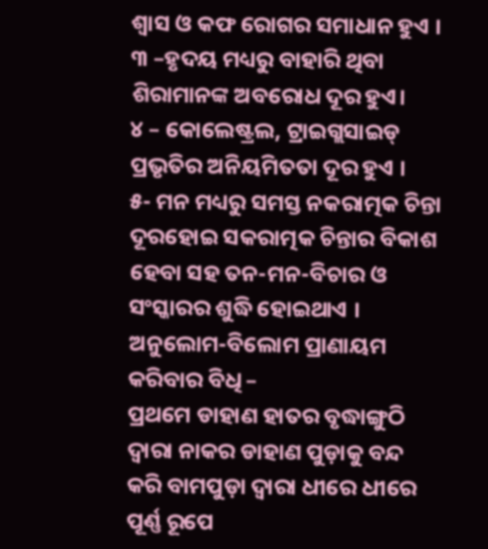ଶ୍ୱାସ ଓ କଫ ରୋଗର ସମାଧାନ ହୁଏ ।
୩ –ହୃଦୟ ମଧ୍ୟରୁ ବାହାରି ଥିବା ଶିରାମାନଙ୍କ ଅବରୋଧ ଦୂର ହୁଏ।
୪ – କୋଲେଷ୍ଟ୍ରଲ, ଟ୍ରାଇଗ୍ଲସାଇଡ୍ ପ୍ରଭୃତିର ଅନିୟମିତତା ଦୂର ହୁଏ ।
୫- ମନ ମଧ୍ୟରୁ ସମସ୍ତ ନକରାତ୍ମକ ଚିନ୍ତା ଦୂରହୋଇ ସକରାତ୍ମକ ଚିନ୍ତାର ବିକାଶ ହେବା ସହ ତନ-ମନ-ବିଚାର ଓ ସଂସ୍କାରର ଶୁଦ୍ଧି ହୋଇଥାଏ ।
ଅନୁଲୋମ-ବିଲୋମ ପ୍ରାଣାୟମ କରିବାର ବିଧି –
ପ୍ରଥମେ ଡାହାଣ ହାତର ବୃଦ୍ଧାଙ୍ଗୁଠି ଦ୍ୱାରା ନାକର ଡାହାଣ ପୁଡ଼ାକୁ ବନ୍ଦ କରି ବାମପୁଡ଼ା ଦ୍ୱାରା ଧୀରେ ଧୀରେ ପୂର୍ଣ୍ଣ ରୂପେ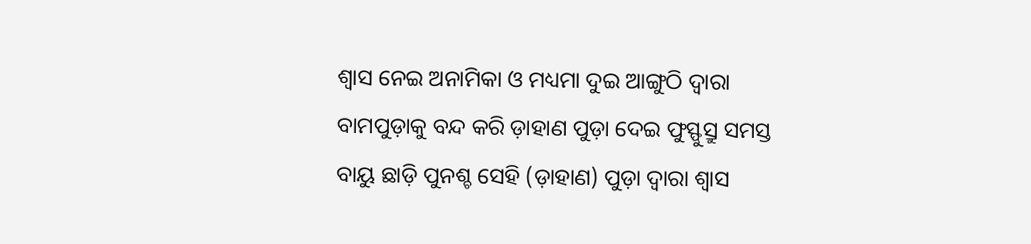ଶ୍ୱାସ ନେଇ ଅନାମିକା ଓ ମଧ୍ୟମା ଦୁଇ ଆଙ୍ଗୁଠି ଦ୍ୱାରା ବାମପୁଡ଼ାକୁ ବନ୍ଦ କରି ଡ଼ାହାଣ ପୁଡ଼ା ଦେଇ ଫୁସ୍ଫୁସ୍ରୁ ସମସ୍ତ ବାୟୁ ଛାଡ଼ି ପୁନଶ୍ଚ ସେହି (ଡ଼ାହାଣ) ପୁଡ଼ା ଦ୍ୱାରା ଶ୍ୱାସ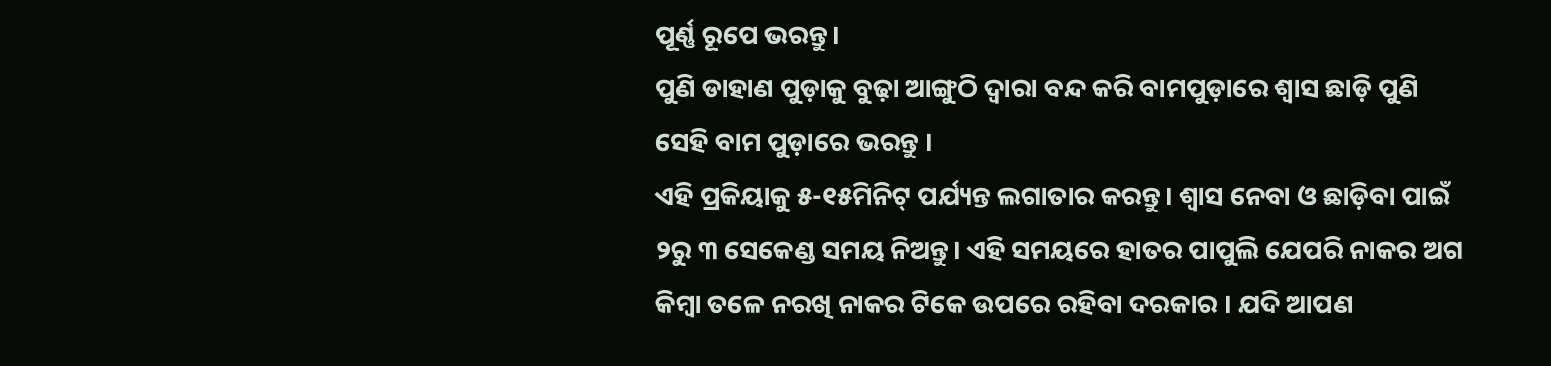ପୂର୍ଣ୍ଣ ରୂପେ ଭରନ୍ତୁ।
ପୁଣି ଡାହାଣ ପୁଡ଼ାକୁ ବୁଢ଼ା ଆଙ୍ଗୁଠି ଦ୍ୱାରା ବନ୍ଦ କରି ବାମପୁଡ଼ାରେ ଶ୍ୱାସ ଛାଡ଼ି ପୁଣି ସେହି ବାମ ପୁଡ଼ାରେ ଭରନ୍ତୁ ।
ଏହି ପ୍ରକିୟାକୁ ୫-୧୫ମିନିଟ୍ ପର୍ଯ୍ୟନ୍ତ ଲଗାତାର କରନ୍ତୁ। ଶ୍ୱାସ ନେବା ଓ ଛାଡ଼ିବା ପାଇଁ ୨ରୁ ୩ ସେକେଣ୍ଡ ସମୟ ନିଅନ୍ତୁ। ଏହି ସମୟରେ ହାତର ପାପୁଲି ଯେପରି ନାକର ଅଗ କିମ୍ବା ତଳେ ନରଖି ନାକର ଟିକେ ଉପରେ ରହିବା ଦରକାର । ଯଦି ଆପଣ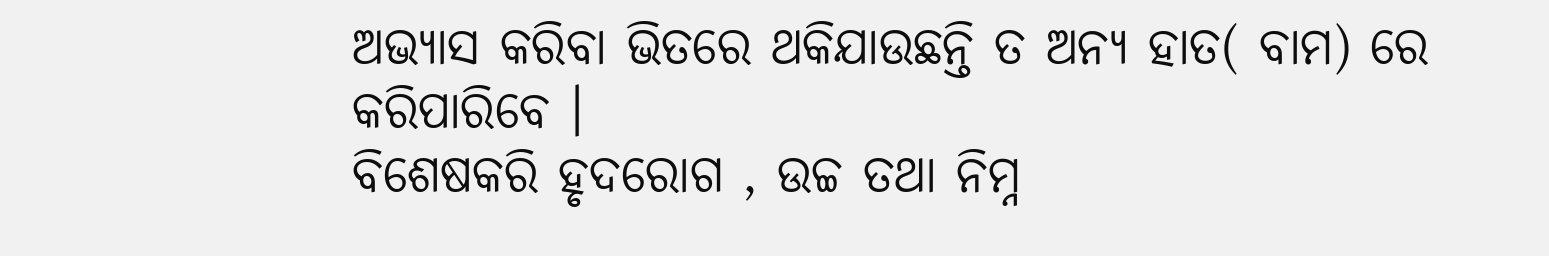ଅଭ୍ୟାସ କରିବା ଭିତରେ ଥକିଯାଉଛନ୍ତି ତ ଅନ୍ୟ ହାତ( ବାମ) ରେ କରିପାରିବେ ।
ବିଶେଷକରି ହୃଦରୋଗ , ଉଚ୍ଚ ତଥା ନିମ୍ନ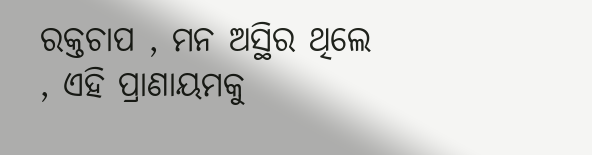ରକ୍ତଚାପ , ମନ ଅସ୍ଥିର ଥିଲେ , ଏହି ପ୍ରାଣାୟମକୁ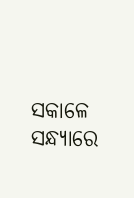ସକାଳେ ସନ୍ଧ୍ୟାରେ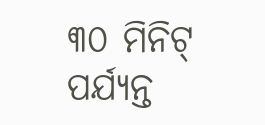୩୦ ମିନିଟ୍ ପର୍ଯ୍ୟନ୍ତ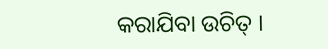କରାଯିବା ଉଚିତ୍ ।